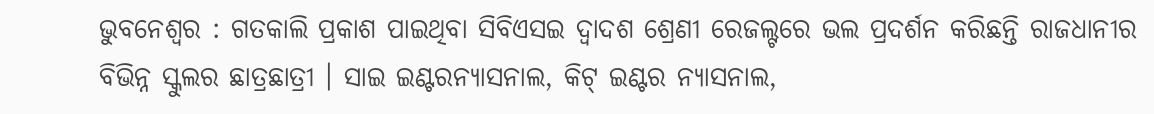ଭୁବନେଶ୍ୱର : ଗତକାଲି ପ୍ରକାଶ ପାଇଥିବା ସିବିଏସଇ ଦ୍ୱାଦଶ ଶ୍ରେଣୀ ରେଜଲ୍ଟରେ ଭଲ ପ୍ରଦର୍ଶନ କରିଛନ୍ତି ରାଜଧାନୀର ବିଭିନ୍ନ ସ୍କୁଲର ଛାତ୍ରଛାତ୍ରୀ । ସାଇ ଇଣ୍ଟରନ୍ୟାସନାଲ, କିଟ୍ ଇଣ୍ଟର ନ୍ୟାସନାଲ,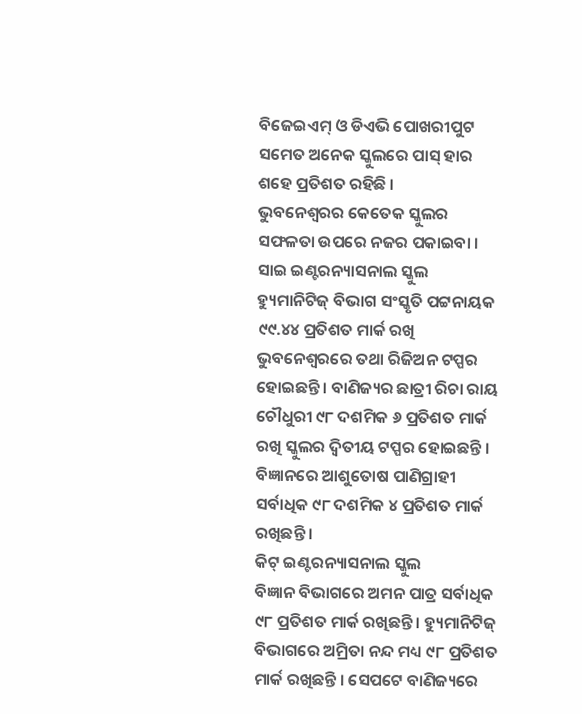ବିଜେଇଏମ୍ ଓ ଡିଏଭି ପୋଖରୀପୁଟ ସମେତ ଅନେକ ସ୍କୁଲରେ ପାସ୍ ହାର ଶହେ ପ୍ରତିଶତ ରହିଛି ।
ଭୁବନେଶ୍ୱରର କେତେକ ସ୍କୁଲର ସଫଳତା ଉପରେ ନଜର ପକାଇବା ।
ସାଇ ଇଣ୍ଟରନ୍ୟାସନାଲ ସ୍କୁଲ
ହ୍ୟୁମାନିଟିଜ୍ ବିଭାଗ ସଂସ୍କୃତି ପଟ୍ଟନାୟକ ୯୯.୪୪ ପ୍ରତିଶତ ମାର୍କ ରଖି ଭୁବନେଶ୍ୱରରେ ତଥା ରିଜିଅନ ଟପ୍ପର ହୋଇଛନ୍ତି । ବାଣିଜ୍ୟର ଛାତ୍ରୀ ରିଚା ରାୟ ଚୌଧୁରୀ ୯୮ ଦଶମିକ ୬ ପ୍ରତିଶତ ମାର୍କ ରଖି ସ୍କୁଲର ଦ୍ୱିତୀୟ ଟପ୍ପର ହୋଇଛନ୍ତି । ବିଜ୍ଞାନରେ ଆଶୁତୋଷ ପାଣିଗ୍ରାହୀ ସର୍ବାଧିକ ୯୮ ଦଶମିକ ୪ ପ୍ରତିଶତ ମାର୍କ ରଖିଛନ୍ତି ।
କିଟ୍ ଇଣ୍ଟରନ୍ୟାସନାଲ ସ୍କୁଲ
ବିଜ୍ଞାନ ବିଭାଗରେ ଅମନ ପାତ୍ର ସର୍ବାଧିକ ୯୮ ପ୍ରତିଶତ ମାର୍କ ରଖିଛନ୍ତି । ହ୍ୟୁମାନିଟିଜ୍ ବିଭାଗରେ ଅମ୍ରିତା ନନ୍ଦ ମଧ୍ୟ ୯୮ ପ୍ରତିଶତ ମାର୍କ ରଖିଛନ୍ତି । ସେପଟେ ବାଣିଜ୍ୟରେ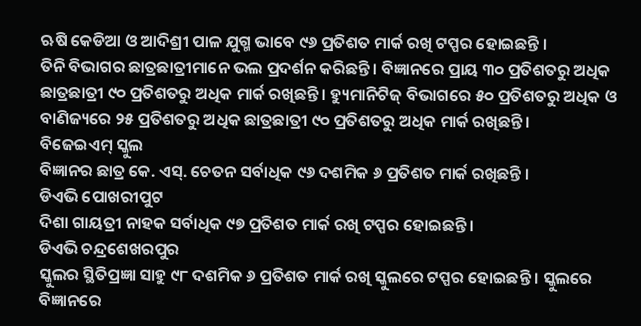ଋଷି କେଡିଆ ଓ ଆଦିଶ୍ରୀ ପାଳ ଯୁଗ୍ମ ଭାବେ ୯୬ ପ୍ରତିଶତ ମାର୍କ ରଖି ଟପ୍ପର ହୋଇଛନ୍ତି ।
ତିନି ବିଭାଗର ଛାତ୍ରଛାତ୍ରୀମାନେ ଭଲ ପ୍ରଦର୍ଶନ କରିଛନ୍ତି । ବିଜ୍ଞାନରେ ପ୍ରାୟ ୩୦ ପ୍ରତିଶତରୁ ଅଧିକ ଛାତ୍ରଛାତ୍ରୀ ୯୦ ପ୍ରତିଶତରୁ ଅଧିକ ମାର୍କ ରଖିଛନ୍ତି । ହ୍ୟୁମାନିଟିଜ୍ ବିଭାଗରେ ୫୦ ପ୍ରତିଶତରୁ ଅଧିକ ଓ ବାଣିଜ୍ୟରେ ୨୫ ପ୍ରତିଶତରୁ ଅଧିକ ଛାତ୍ରଛାତ୍ରୀ ୯୦ ପ୍ରତିଶତରୁ ଅଧିକ ମାର୍କ ରଖିଛନ୍ତି ।
ବିଜେଇଏମ୍ ସ୍କୁଲ
ବିଜ୍ଞାନର ଛାତ୍ର କେ. ଏସ୍. ଚେତନ ସର୍ବାଧିକ ୯୬ ଦଶମିକ ୬ ପ୍ରତିଶତ ମାର୍କ ରଖିଛନ୍ତି ।
ଡିଏଭି ପୋଖରୀପୁଟ
ଦିଶା ଗାୟତ୍ରୀ ନାହକ ସର୍ବାଧିକ ୯୭ ପ୍ରତିଶତ ମାର୍କ ରଖି ଟପ୍ପର ହୋଇଛନ୍ତି ।
ଡିଏଭି ଚନ୍ଦ୍ରଶେଖରପୁର
ସ୍କୁଲର ସ୍ଥିତିପ୍ରଜ୍ଞା ସାହୁ ୯୮ ଦଶମିକ ୬ ପ୍ରତିଶତ ମାର୍କ ରଖି ସ୍କୁଲରେ ଟପ୍ପର ହୋଇଛନ୍ତି । ସ୍କୁଲରେ ବିଜ୍ଞାନରେ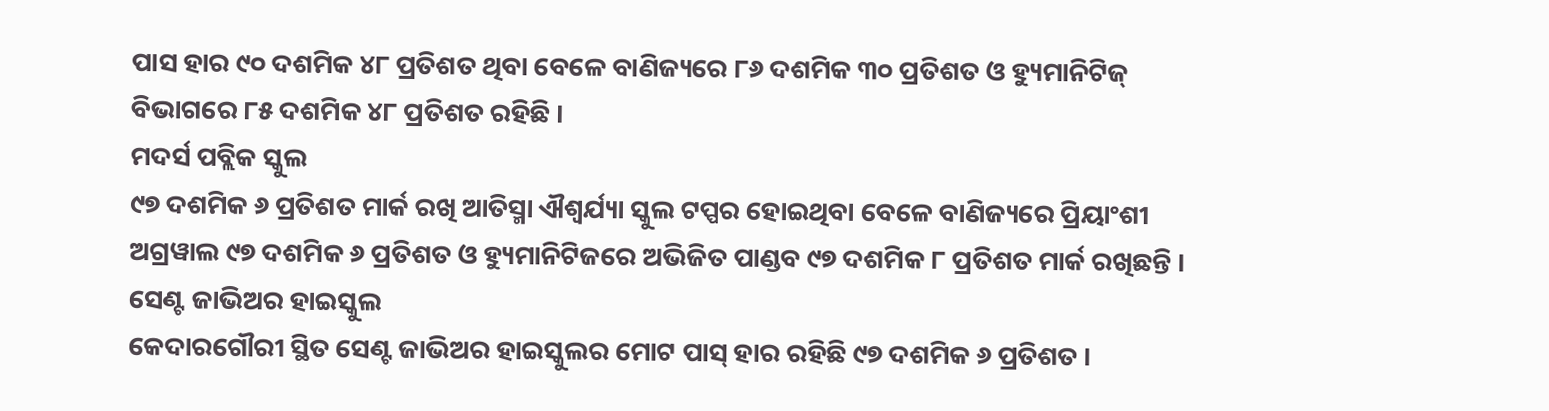ପାସ ହାର ୯୦ ଦଶମିକ ୪୮ ପ୍ରତିଶତ ଥିବା ବେଳେ ବାଣିଜ୍ୟରେ ୮୬ ଦଶମିକ ୩୦ ପ୍ରତିଶତ ଓ ହ୍ୟୁମାନିଟିଜ୍ ବିଭାଗରେ ୮୫ ଦଶମିକ ୪୮ ପ୍ରତିଶତ ରହିଛି ।
ମଦର୍ସ ପବ୍ଲିକ ସ୍କୁଲ
୯୭ ଦଶମିକ ୬ ପ୍ରତିଶତ ମାର୍କ ରଖି ଆତିସ୍ମା ଐଶ୍ୱର୍ଯ୍ୟା ସ୍କୁଲ ଟପ୍ପର ହୋଇଥିବା ବେଳେ ବାଣିଜ୍ୟରେ ପ୍ରିୟାଂଶୀ ଅଗ୍ରୱାଲ ୯୭ ଦଶମିକ ୬ ପ୍ରତିଶତ ଓ ହ୍ୟୁମାନିଟିଜରେ ଅଭିଜିତ ପାଣ୍ଡବ ୯୭ ଦଶମିକ ୮ ପ୍ରତିଶତ ମାର୍କ ରଖିଛନ୍ତି ।
ସେଣ୍ଟ ଜାଭିଅର ହାଇସ୍କୁଲ
କେଦାରଗୌରୀ ସ୍ଥିତ ସେଣ୍ଟ ଜାଭିଅର ହାଇସ୍କୁଲର ମୋଟ ପାସ୍ ହାର ରହିଛି ୯୭ ଦଶମିକ ୬ ପ୍ରତିଶତ ।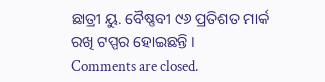ଛାତ୍ରୀ ୟୁ. ବୈଷ୍ଣବୀ ୯୬ ପ୍ରତିଶତ ମାର୍କ ରଖି ଟପ୍ପର ହୋଇଛନ୍ତି ।
Comments are closed.